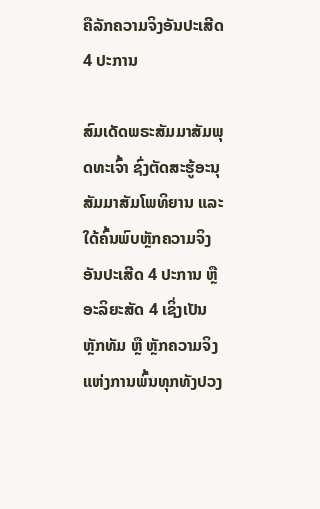ຄືລັກຄວາມຈິງອັນປະເສີດ 4 ປະການ

ສົມເດັດພຣະສັມມາສັມພຸດທະເຈົ້າ ຊົ່ງຕັດສະຮູ້ອະນຸສັມມາສັມໂພທິຍານ ແລະ ໃດ້ຄົ້ນພົບຫຼັກຄວາມຈິງອັນປະເສີດ 4 ປະການ ຫຼື ອະລິຍະສັດ 4 ເຊິ່ງເປັນຫຼັກທັມ ຫຼື ຫຼັກຄວາມຈິງແຫ່ງການພົ້ນທຸກທັງປວງ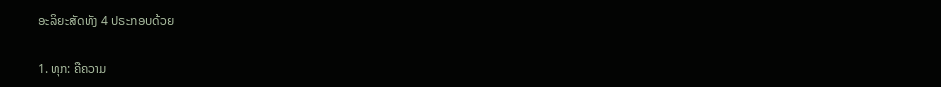ອະລິຍະສັດທັງ 4 ປຣະກອບດ້ວຍ

1. ທຸກ: ຄືຄວາມ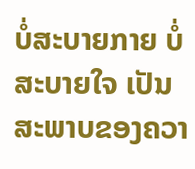ບໍ່ສະບາຍກາຍ ບໍ່ສະບາຍໃຈ ເປັນສະພາບຂອງຄວາ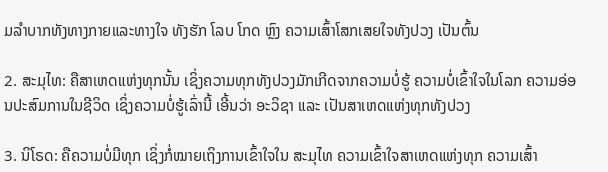ມລໍາບາກທັງທາງກາຍແລະທາງໃຈ ທັງຮັກ ໂລບ ໂກດ ຫຼົງ ຄວາມເສົ້າໂສກເສຍໃຈທັງປວງ ເປັນຕົ້ນ

2. ສະມຸໄທ: ຄືສາເຫດແຫ່ງທຸກນັ້ນ ເຊິ່ງຄວາມທຸກທັງປວງມັກເກີດຈາກຄວາມບໍ່ຮູ້ ຄວາມບໍ່ເຂົ້າໃຈໃນໂລກ ຄວາມອ່ອນປະສົມການໃນຊີວິດ ເຊິ່ງຄວາມບໍ່ຮູ້ເລົ່ານີ້ ເອີ້ນວ່າ ອະວິຊາ ແລະ ເປັນສາເຫດແຫ່ງທຸກທັງປວງ

3. ນິໂຣດ: ຄືຄວາມບໍ່ມີທຸກ ເຊິ່ງກໍ່ໝາຍເຖິງການເຂົ້າໃຈໃນ ສະມຸໄທ ຄວາມເຂົ້າໃຈສາເຫດແຫ່ງທຸກ ຄວາມເສົ້າ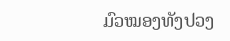ມົວໝອງທັງປວງ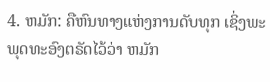4. ຫມັກ: ຄືຫົນທາງແຫ່ງການດັບທຸກ ເຊິ່ງພະພຸດທະອົງຕຣັດໄວ້ວ່າ ຫມັກ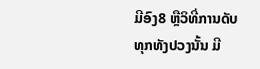ມີອົງ8 ຫຼືວິທີ່ການດັບທຸກທັງປວງນັ້ນ ມີ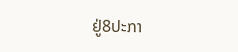ຢູ່8ປະກາ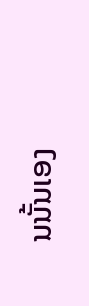ນນັ້ນເອງ